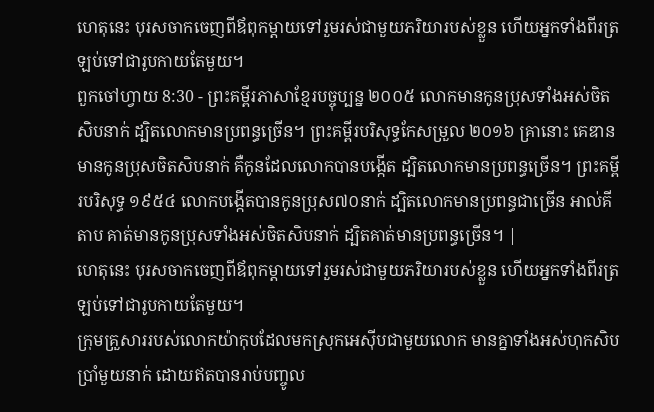ហេតុនេះ បុរសចាកចេញពីឪពុកម្ដាយទៅរួមរស់ជាមួយភរិយារបស់ខ្លួន ហើយអ្នកទាំងពីរត្រឡប់ទៅជារូបកាយតែមួយ។
ពួកចៅហ្វាយ 8:30 - ព្រះគម្ពីរភាសាខ្មែរបច្ចុប្បន្ន ២០០៥ លោកមានកូនប្រុសទាំងអស់ចិតសិបនាក់ ដ្បិតលោកមានប្រពន្ធច្រើន។ ព្រះគម្ពីរបរិសុទ្ធកែសម្រួល ២០១៦ គ្រានោះ គេឌានមានកូនប្រុសចិតសិបនាក់ គឺកូនដែលលោកបានបង្កើត ដ្បិតលោកមានប្រពន្ធច្រើន។ ព្រះគម្ពីរបរិសុទ្ធ ១៩៥៤ លោកបង្កើតបានកូនប្រុស៧០នាក់ ដ្បិតលោកមានប្រពន្ធជាច្រើន អាល់គីតាប គាត់មានកូនប្រុសទាំងអស់ចិតសិបនាក់ ដ្បិតគាត់មានប្រពន្ធច្រើន។ |
ហេតុនេះ បុរសចាកចេញពីឪពុកម្ដាយទៅរួមរស់ជាមួយភរិយារបស់ខ្លួន ហើយអ្នកទាំងពីរត្រឡប់ទៅជារូបកាយតែមួយ។
ក្រុមគ្រួសាររបស់លោកយ៉ាកុបដែលមកស្រុកអេស៊ីបជាមួយលោក មានគ្នាទាំងអស់ហុកសិបប្រាំមួយនាក់ ដោយឥតបានរាប់បញ្ចូល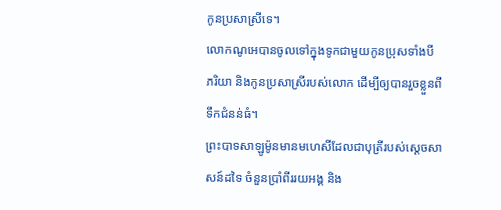កូនប្រសាស្រីទេ។
លោកណូអេបានចូលទៅក្នុងទូកជាមួយកូនប្រុសទាំងបី ភរិយា និងកូនប្រសាស្រីរបស់លោក ដើម្បីឲ្យបានរួចខ្លួនពីទឹកជំនន់ធំ។
ព្រះបាទសាឡូម៉ូនមានមហេសីដែលជាបុត្រីរបស់ស្ដេចសាសន៍ដទៃ ចំនួនប្រាំពីររយអង្គ និង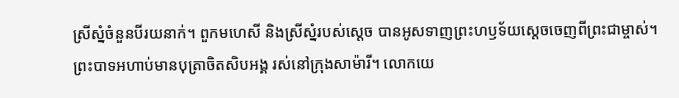ស្រីស្នំចំនួនបីរយនាក់។ ពួកមហេសី និងស្រីស្នំរបស់ស្ដេច បានអូសទាញព្រះហឫទ័យស្ដេចចេញពីព្រះជាម្ចាស់។
ព្រះបាទអហាប់មានបុត្រាចិតសិបអង្គ រស់នៅក្រុងសាម៉ារី។ លោកយេ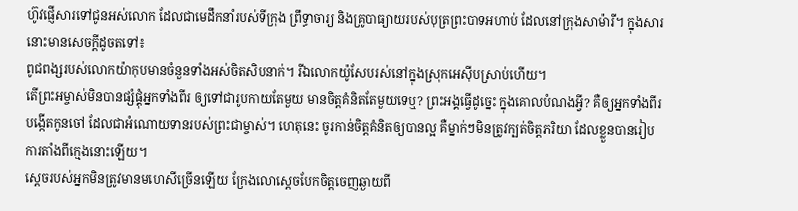ហ៊ូវផ្ញើសារទៅជូនអស់លោក ដែលជាមេដឹកនាំរបស់ទីក្រុង ព្រឹទ្ធាចារ្យ និងគ្រូបាធ្យាយរបស់បុត្រព្រះបាទអហាប់ ដែលនៅក្រុងសាម៉ារី។ ក្នុងសារនោះមានសេចក្ដីដូចតទៅ៖
ពូជពង្សរបស់លោកយ៉ាកុបមានចំនួនទាំងអស់ចិតសិបនាក់។ រីឯលោកយ៉ូសែបរស់នៅក្នុងស្រុកអេស៊ីបស្រាប់ហើយ។
តើព្រះអម្ចាស់មិនបានផ្សំផ្គុំអ្នកទាំងពីរ ឲ្យទៅជារូបកាយតែមួយ មានចិត្តគំនិតតែមួយទេឬ? ព្រះអង្គធ្វើដូច្នេះ ក្នុងគោលបំណងអ្វី? គឺឲ្យអ្នកទាំងពីរបង្កើតកូនចៅ ដែលជាអំណោយទានរបស់ព្រះជាម្ចាស់។ ហេតុនេះ ចូរកាន់ចិត្តគំនិតឲ្យបានល្អ គឺម្នាក់ៗមិនត្រូវក្បត់ចិត្តភរិយា ដែលខ្លួនបានរៀបការតាំងពីក្មេងនោះឡើយ។
ស្ដេចរបស់អ្នកមិនត្រូវមានមហេសីច្រើនឡើយ ក្រែងលោស្ដេចបែកចិត្តចេញឆ្ងាយពី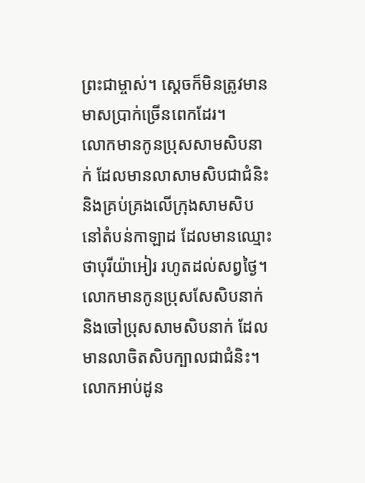ព្រះជាម្ចាស់។ ស្ដេចក៏មិនត្រូវមានមាសប្រាក់ច្រើនពេកដែរ។
លោកមានកូនប្រុសសាមសិបនាក់ ដែលមានលាសាមសិបជាជំនិះ និងគ្រប់គ្រងលើក្រុងសាមសិបនៅតំបន់កាឡាដ ដែលមានឈ្មោះថាបុរីយ៉ាអៀរ រហូតដល់សព្វថ្ងៃ។
លោកមានកូនប្រុសសែសិបនាក់ និងចៅប្រុសសាមសិបនាក់ ដែលមានលាចិតសិបក្បាលជាជំនិះ។ លោកអាប់ដូន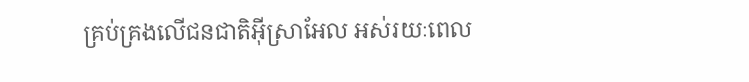គ្រប់គ្រងលើជនជាតិអ៊ីស្រាអែល អស់រយៈពេល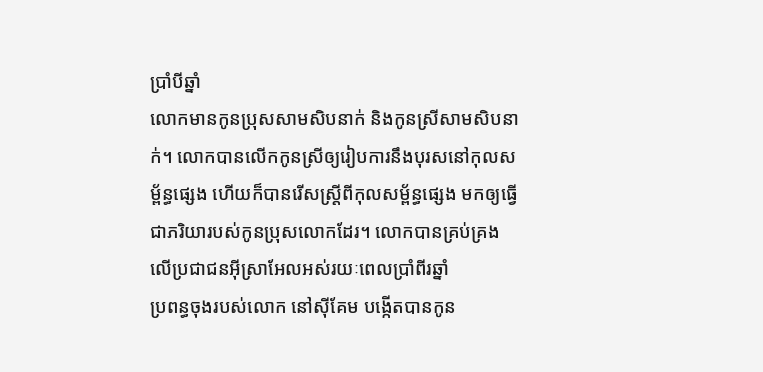ប្រាំបីឆ្នាំ
លោកមានកូនប្រុសសាមសិបនាក់ និងកូនស្រីសាមសិបនាក់។ លោកបានលើកកូនស្រីឲ្យរៀបការនឹងបុរសនៅកុលសម្ព័ន្ធផ្សេង ហើយក៏បានរើសស្ត្រីពីកុលសម្ព័ន្ធផ្សេង មកឲ្យធ្វើជាភរិយារបស់កូនប្រុសលោកដែរ។ លោកបានគ្រប់គ្រងលើប្រជាជនអ៊ីស្រាអែលអស់រយៈពេលប្រាំពីរឆ្នាំ
ប្រពន្ធចុងរបស់លោក នៅស៊ីគែម បង្កើតបានកូន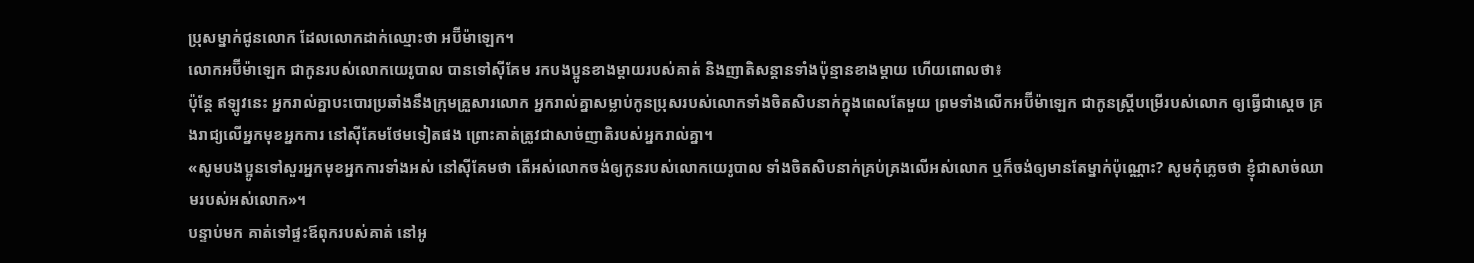ប្រុសម្នាក់ជូនលោក ដែលលោកដាក់ឈ្មោះថា អប៊ីម៉ាឡេក។
លោកអប៊ីម៉ាឡេក ជាកូនរបស់លោកយេរូបាល បានទៅស៊ីគែម រកបងប្អូនខាងម្ដាយរបស់គាត់ និងញាតិសន្ដានទាំងប៉ុន្មានខាងម្ដាយ ហើយពោលថា៖
ប៉ុន្តែ ឥឡូវនេះ អ្នករាល់គ្នាបះបោរប្រឆាំងនឹងក្រុមគ្រួសារលោក អ្នករាល់គ្នាសម្លាប់កូនប្រុសរបស់លោកទាំងចិតសិបនាក់ក្នុងពេលតែមួយ ព្រមទាំងលើកអប៊ីម៉ាឡេក ជាកូនស្ត្រីបម្រើរបស់លោក ឲ្យធ្វើជាស្ដេច គ្រងរាជ្យលើអ្នកមុខអ្នកការ នៅស៊ីគែមថែមទៀតផង ព្រោះគាត់ត្រូវជាសាច់ញាតិរបស់អ្នករាល់គ្នា។
«សូមបងប្អូនទៅសួរអ្នកមុខអ្នកការទាំងអស់ នៅស៊ីគែមថា តើអស់លោកចង់ឲ្យកូនរបស់លោកយេរូបាល ទាំងចិតសិបនាក់គ្រប់គ្រងលើអស់លោក ឬក៏ចង់ឲ្យមានតែម្នាក់ប៉ុណ្ណោះ? សូមកុំភ្លេចថា ខ្ញុំជាសាច់ឈាមរបស់អស់លោក»។
បន្ទាប់មក គាត់ទៅផ្ទះឪពុករបស់គាត់ នៅអូ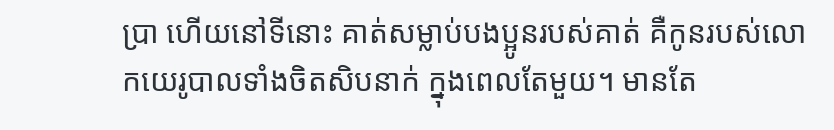ប្រា ហើយនៅទីនោះ គាត់សម្លាប់បងប្អូនរបស់គាត់ គឺកូនរបស់លោកយេរូបាលទាំងចិតសិបនាក់ ក្នុងពេលតែមួយ។ មានតែ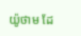យ៉ូថាម ដែ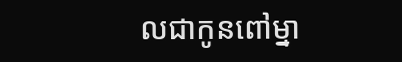លជាកូនពៅម្នា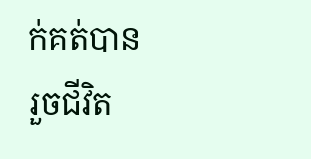ក់គត់បានរួចជីវិត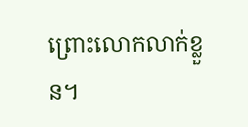ព្រោះលោកលាក់ខ្លួន។